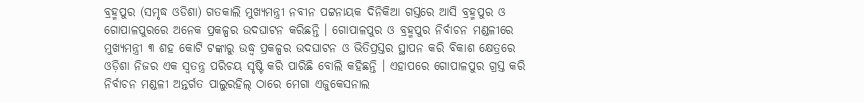ବ୍ରହ୍ମପୁର (ସମୃଦ୍ଧ ଓଡିଶା) ଗତକାଲି ମୁଖ୍ୟମନ୍ତ୍ରୀ ନବୀନ ପଟ୍ଟନାୟକ ଦିନିକିଆ ଗସ୍ତରେ ଆସି ବ୍ରହ୍ମପୁର ଓ ଗୋପାଳପୁରରେ ଅନେକ ପ୍ରକଳ୍ପର ଉଦଘାଟନ କରିଛନ୍ତି । ଗୋପାଳପୁର ଓ ବ୍ରହ୍ମପୁର ନିର୍ବାଚନ ମଣ୍ଡଳୀରେ ମୁଖ୍ୟମନ୍ତ୍ରୀ ୩ ଶହ କୋଟି ଟଙ୍କାରୁ ଉଦ୍ଧ୍ୱ ପ୍ରକଳ୍ପର ଉଦଘାଟନ ଓ ଭିତିପ୍ରସ୍ତର ସ୍ଥାପନ କରି ବିକାଶ କ୍ଷେତ୍ରରେ ଓଡ଼ିଶା ନିଜର ଏକ ସ୍ୱତନ୍ତ୍ର ପରିଚୟ ସୃଷ୍ଟି କରି ପାରିଛି ବୋଲି କହିଛନ୍ତି । ଏହାପରେ ଗୋପାଳପୁର ଗ୍ରସ୍ତ କରି ନିର୍ବାଚନ ମଣ୍ଡଳୀ ଅନ୍ତର୍ଗତ ପାଲୁରହିଲ୍ ଠାରେ ମେଗା ଏଜୁକେସନାଲ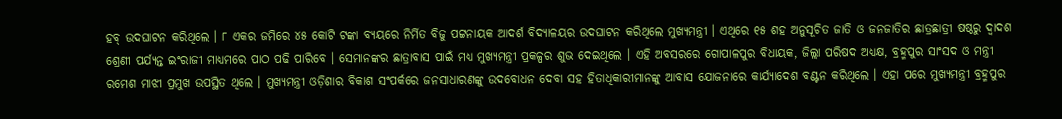ହବ୍ ଉଦଘାଟନ କରିଥିଲେ । ୮ ଏକର ଜମିରେ ୪୫ କୋଟି ଟଙ୍କା ବ୍ୟୟରେ ନିର୍ମିତ ବିଜୁ ପଟ୍ଟନାୟକ ଆଦର୍ଶ ବିଦ୍ୟାଳୟର ଉଦଘାଟନ କରିଥିଲେ ମୁଖ୍ୟମନ୍ତ୍ରୀ । ଏଥିରେ ୧୫ ଶହ ଅନୁସୂଚିତ ଜାତି ଓ ଜନଜାତିର ଛାତ୍ରଛାତ୍ରୀ ଷଷ୍ଠରୁ ଦ୍ୱାଦଶ ଶ୍ରେଣୀ ପର୍ଯ୍ୟନ୍ତ ଇଂରାଜୀ ମାଧ୍ୟମରେ ପାଠ ପଢି ପାରିବେ । ସେମାନଙ୍କର ଛାତ୍ରାବାସ ପାଇଁ ମଧ୍ୟ ମୁଖ୍ୟମନ୍ତ୍ରୀ ପ୍ରକଳ୍ପର ଶୁଭ ଦେଇଥିଲେ । ଏହି ଅବସରରେ ଗୋପାଳପୁର ବିଧାୟକ, ଜିଲ୍ଲା ପରିଷଦ ଅଧ୍ୟକ୍ଷ, ବ୍ରହ୍ମପୁର ସାଂସଦ ଓ ମନ୍ତ୍ରୀ ରମେଶ ମାଝୀ ପ୍ରମୁଖ ଉପସ୍ଥିତ ଥିଲେ । ମୁଖ୍ୟମନ୍ତ୍ରୀ ଓଡ଼ିଶାର ବିକାଶ ସଂପର୍କରେ ଜନସାଧାରଣଙ୍କୁ ଉଦବୋଧନ ଦେବା ସହ ହିତାଧିକାରୀମାନଙ୍କୁ ଆବାସ ଯୋଜନାରେ କାର୍ଯ୍ୟାଦେଶ ବଣ୍ଟନ କରିଥିଲେ । ଏହା ପରେ ମୁଖ୍ୟମନ୍ତ୍ରୀ ବ୍ରହ୍ମପୁର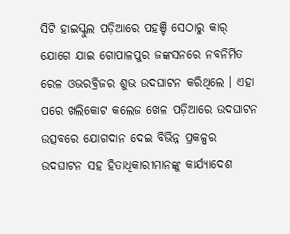ସିଟି ହାଇସ୍କୁଲ ପଡ଼ିଆରେ ପହଞ୍ଚି ସେଠାରୁ କାର୍ ଯୋଗେ ଯାଇ ଗୋପାଳପୁର ଜଙ୍କସନରେ ନବନିର୍ମିତ ରେଳ ଓଭରବ୍ରିଜର ଶୁଭ ଉଦଘାଟନ କରିଥିଲେ । ଏହା ପରେ ଖଲିକୋଟ କଲେଜ ଖେଳ ପଡ଼ିଆରେ ଉଦଘାଟନ ଉତ୍ସବରେ ଯୋଗଦାନ ଦେଇ ବିଭିନ୍ନ ପ୍ରକଳ୍ପର ଉଦଘାଟନ ସହ ହିତାଧିକାରୀମାନଙ୍କୁ କାର୍ଯ୍ୟାଦେଶ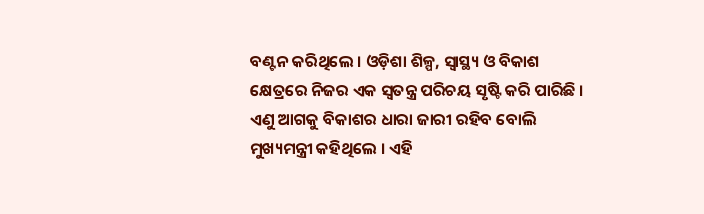ବଣ୍ଟନ କରିଥିଲେ । ଓଡ଼ିଶା ଶିଳ୍ପ, ସ୍ୱାସ୍ଥ୍ୟ ଓ ବିକାଶ କ୍ଷେତ୍ରରେ ନିଜର ଏକ ସ୍ୱତନ୍ତ୍ର ପରିଚୟ ସୃଷ୍ଟି କରି ପାରିଛି । ଏଣୁ ଆଗକୁ ବିକାଶର ଧାରା ଜାରୀ ରହିବ ବୋଲି ମୁଖ୍ୟମନ୍ତ୍ରୀ କହିଥିଲେ । ଏହି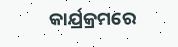କାର୍ଯ୍ରକ୍ରମରେ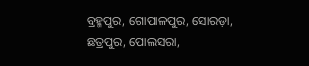ବ୍ରହ୍ମପୁର, ଗୋପାଳପୁର, ସୋରଡ଼ା, ଛତ୍ରପୁର, ପୋଲସରା,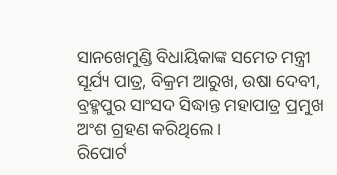ସାନଖେମୁଣ୍ଡି ବିଧାୟିକାଙ୍କ ସମେତ ମନ୍ତ୍ରୀ ସୂର୍ଯ୍ୟ ପାତ୍ର, ବିକ୍ରମ ଆରୁଖ, ଉଷା ଦେବୀ, ବ୍ରହ୍ମପୁର ସାଂସଦ ସିଦ୍ଧାନ୍ତ ମହାପାତ୍ର ପ୍ରମୁଖ ଅଂଶ ଗ୍ରହଣ କରିଥିଲେ ।
ରିପୋର୍ଟ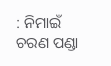: ନିମାଇଁ ଚରଣ ପଣ୍ଡା